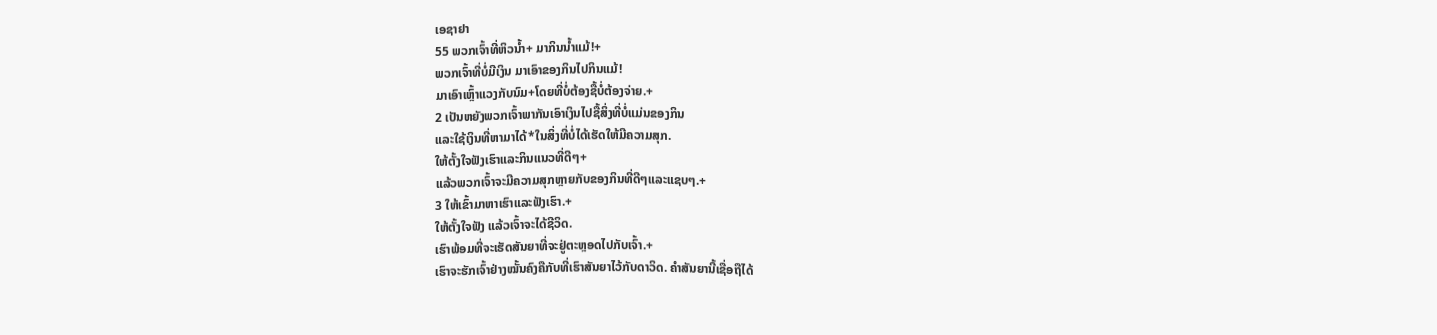ເອຊາຢາ
55 ພວກເຈົ້າທີ່ຫິວນ້ຳ+ ມາກິນນ້ຳແມ້!+
ພວກເຈົ້າທີ່ບໍ່ມີເງິນ ມາເອົາຂອງກິນໄປກິນແມ້!
ມາເອົາເຫຼົ້າແວງກັບນົມ+ໂດຍທີ່ບໍ່ຕ້ອງຊື້ບໍ່ຕ້ອງຈ່າຍ.+
2 ເປັນຫຍັງພວກເຈົ້າພາກັນເອົາເງິນໄປຊື້ສິ່ງທີ່ບໍ່ແມ່ນຂອງກິນ
ແລະໃຊ້ເງິນທີ່ຫາມາໄດ້*ໃນສິ່ງທີ່ບໍ່ໄດ້ເຮັດໃຫ້ມີຄວາມສຸກ.
ໃຫ້ຕັ້ງໃຈຟັງເຮົາແລະກິນແນວທີ່ດີໆ+
ແລ້ວພວກເຈົ້າຈະມີຄວາມສຸກຫຼາຍກັບຂອງກິນທີ່ດີໆແລະແຊບໆ.+
3 ໃຫ້ເຂົ້າມາຫາເຮົາແລະຟັງເຮົາ.+
ໃຫ້ຕັ້ງໃຈຟັງ ແລ້ວເຈົ້າຈະໄດ້ຊີວິດ.
ເຮົາພ້ອມທີ່ຈະເຮັດສັນຍາທີ່ຈະຢູ່ຕະຫຼອດໄປກັບເຈົ້າ.+
ເຮົາຈະຮັກເຈົ້າຢ່າງໝັ້ນຄົງຄືກັບທີ່ເຮົາສັນຍາໄວ້ກັບດາວິດ. ຄຳສັນຍານີ້ເຊື່ອຖືໄດ້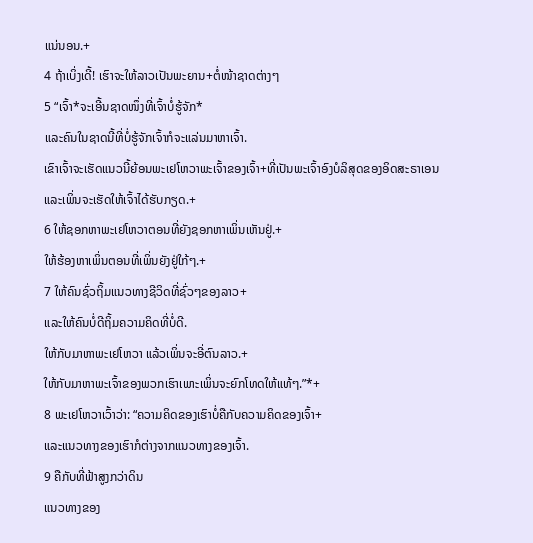ແນ່ນອນ.+
4 ຖ້າເບິ່ງເດີ້! ເຮົາຈະໃຫ້ລາວເປັນພະຍານ+ຕໍ່ໜ້າຊາດຕ່າງໆ
5 “ເຈົ້າ*ຈະເອີ້ນຊາດໜຶ່ງທີ່ເຈົ້າບໍ່ຮູ້ຈັກ*
ແລະຄົນໃນຊາດນີ້ທີ່ບໍ່ຮູ້ຈັກເຈົ້າກໍຈະແລ່ນມາຫາເຈົ້າ.
ເຂົາເຈົ້າຈະເຮັດແນວນີ້ຍ້ອນພະເຢໂຫວາພະເຈົ້າຂອງເຈົ້າ+ທີ່ເປັນພະເຈົ້າອົງບໍລິສຸດຂອງອິດສະຣາເອນ
ແລະເພິ່ນຈະເຮັດໃຫ້ເຈົ້າໄດ້ຮັບກຽດ.+
6 ໃຫ້ຊອກຫາພະເຢໂຫວາຕອນທີ່ຍັງຊອກຫາເພິ່ນເຫັນຢູ່.+
ໃຫ້ຮ້ອງຫາເພິ່ນຕອນທີ່ເພິ່ນຍັງຢູ່ໃກ້ໆ.+
7 ໃຫ້ຄົນຊົ່ວຖິ້ມແນວທາງຊີວິດທີ່ຊົ່ວໆຂອງລາວ+
ແລະໃຫ້ຄົນບໍ່ດີຖິ້ມຄວາມຄິດທີ່ບໍ່ດີ.
ໃຫ້ກັບມາຫາພະເຢໂຫວາ ແລ້ວເພິ່ນຈະອີ່ຕົນລາວ.+
ໃຫ້ກັບມາຫາພະເຈົ້າຂອງພວກເຮົາເພາະເພິ່ນຈະຍົກໂທດໃຫ້ແທ້ໆ.”*+
8 ພະເຢໂຫວາເວົ້າວ່າ: “ຄວາມຄິດຂອງເຮົາບໍ່ຄືກັບຄວາມຄິດຂອງເຈົ້າ+
ແລະແນວທາງຂອງເຮົາກໍຕ່າງຈາກແນວທາງຂອງເຈົ້າ.
9 ຄືກັບທີ່ຟ້າສູງກວ່າດິນ
ແນວທາງຂອງ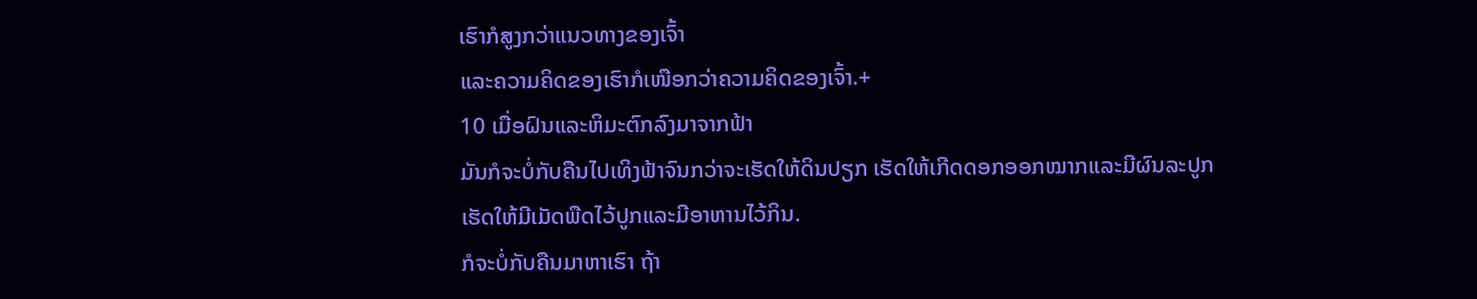ເຮົາກໍສູງກວ່າແນວທາງຂອງເຈົ້າ
ແລະຄວາມຄິດຂອງເຮົາກໍເໜືອກວ່າຄວາມຄິດຂອງເຈົ້າ.+
10 ເມື່ອຝົນແລະຫິມະຕົກລົງມາຈາກຟ້າ
ມັນກໍຈະບໍ່ກັບຄືນໄປເທິງຟ້າຈົນກວ່າຈະເຮັດໃຫ້ດິນປຽກ ເຮັດໃຫ້ເກີດດອກອອກໝາກແລະມີຜົນລະປູກ
ເຮັດໃຫ້ມີເມັດພືດໄວ້ປູກແລະມີອາຫານໄວ້ກິນ.
ກໍຈະບໍ່ກັບຄືນມາຫາເຮົາ ຖ້າ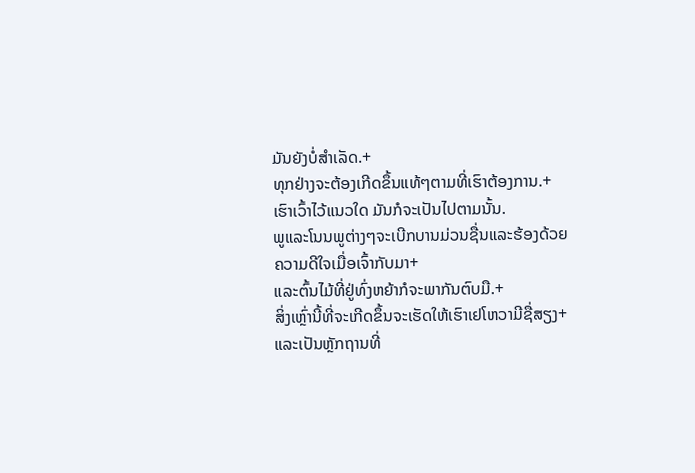ມັນຍັງບໍ່ສຳເລັດ.+
ທຸກຢ່າງຈະຕ້ອງເກີດຂຶ້ນແທ້ໆຕາມທີ່ເຮົາຕ້ອງການ.+
ເຮົາເວົ້າໄວ້ແນວໃດ ມັນກໍຈະເປັນໄປຕາມນັ້ນ.
ພູແລະໂນນພູຕ່າງໆຈະເບີກບານມ່ວນຊື່ນແລະຮ້ອງດ້ວຍຄວາມດີໃຈເມື່ອເຈົ້າກັບມາ+
ແລະຕົ້ນໄມ້ທີ່ຢູ່ທົ່ງຫຍ້າກໍຈະພາກັນຕົບມື.+
ສິ່ງເຫຼົ່ານີ້ທີ່ຈະເກີດຂຶ້ນຈະເຮັດໃຫ້ເຮົາເຢໂຫວາມີຊື່ສຽງ+
ແລະເປັນຫຼັກຖານທີ່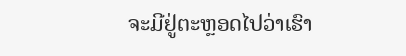ຈະມີຢູ່ຕະຫຼອດໄປວ່າເຮົາ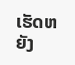ເຮັດຫຍັງ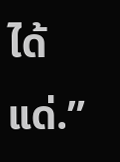ໄດ້ແດ່.”